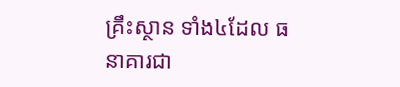គ្រឹះស្ថាន ទាំង៤ដែល ធនាគារជា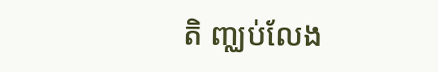តិ ញ្ឈប់លែង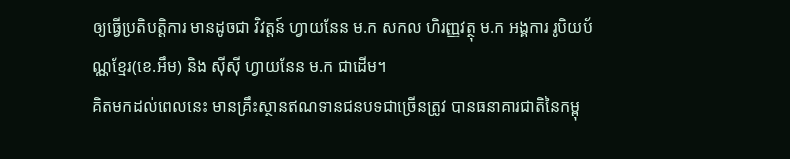ឲ្យធ្វើប្រតិបត្តិការ មានដូចជា វិវត្តន៍ ហ្វាយនែន ម.ក សកល ហិរញ្ញវត្ថុ ម.ក អង្គការ រូបិយប័ណ្ណខ្មែរ(ខេ.អឹម) និង ស៊ីស៊ី ហ្វាយនែន ម.ក ជាដើម។
គិតមកដល់ពេលនេះ មានគ្រឹះស្ថានឥណទានជនបទជាច្រើនត្រូវ បានធនាគារជាតិនៃកម្ពុ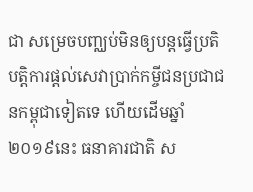ជា សម្រេចបញ្ឈប់មិនឲ្យបន្តធ្វើប្រតិបត្តិការផ្ដល់សេវាប្រាក់កម្ចីជនប្រជាជនកម្ពុជាទៀតទេ ហើយដើមឆ្នាំ ២០១៩នេះ ធនាគារជាតិ ស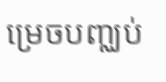ម្រេចបញ្ឈប់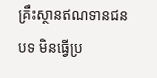គ្រឹះស្ថានឥណទានជនបទ មិនធ្វើប្រ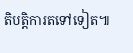តិបត្តិការតទៅទៀត៕